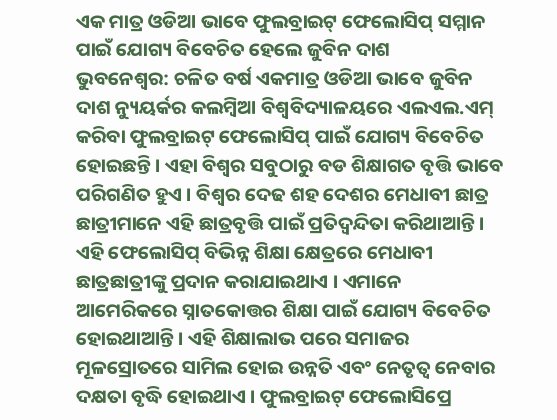ଏକ ମାତ୍ର ଓଡିଆ ଭାବେ ଫୁଲବ୍ରାଇଟ୍ ଫେଲୋସିପ୍ ସମ୍ମାନ ପାଇଁ ଯୋଗ୍ୟ ବିବେଚିତ ହେଲେ ଜୁବିନ ଦାଶ
ଭୁବନେଶ୍ୱର: ଚଳିତ ବର୍ଷ ଏକମାତ୍ର ଓଡିଆ ଭାବେ ଜୁବିନ ଦାଶ ନ୍ୟୁୟର୍କର କଲମ୍ୱିଆ ବିଶ୍ୱବିଦ୍ୟାଳୟରେ ଏଲଏଲ.ଏମ୍ କରିବା ଫୁଲବ୍ରାଇଟ୍ ଫେଲୋସିପ୍ ପାଇଁ ଯୋଗ୍ୟ ବିବେଚିତ ହୋଇଛନ୍ତି । ଏହା ବିଶ୍ୱର ସବୁଠାରୁ ବଡ ଶିକ୍ଷାଗତ ବୃତ୍ତି ଭାବେ ପରିଗଣିତ ହୁଏ । ବିଶ୍ୱର ଦେଢ ଶହ ଦେଶର ମେଧାବୀ ଛାତ୍ର ଛାତ୍ରୀମାନେ ଏହି ଛାତ୍ରବୃତ୍ତି ପାଇଁ ପ୍ରତିଦ୍ୱନ୍ଦିତା କରିଥାଆନ୍ତି ।
ଏହି ଫେଲୋସିପ୍ ବିଭିନ୍ନ ଶିକ୍ଷା କ୍ଷେତ୍ରରେ ମେଧାବୀ ଛାତ୍ରଛାତ୍ରୀଙ୍କୁ ପ୍ରଦାନ କରାଯାଇଥାଏ । ଏମାନେ ଆମେରିକରେ ସ୍ନାତକୋତ୍ତର ଶିକ୍ଷା ପାଇଁ ଯୋଗ୍ୟ ବିବେଚିତ ହୋଇଥାଆନ୍ତି । ଏହି ଶିକ୍ଷାଲାଭ ପରେ ସମାଜର ମୂଳସ୍ରୋତରେ ସାମିଲ ହୋଇ ଉନ୍ନତି ଏବଂ ନେତୃତ୍ୱ ନେବାର ଦକ୍ଷତା ବୃଦ୍ଧି ହୋଇଥାଏ । ଫୁଲବ୍ରାଇଟ୍ ଫେଲୋସିପ୍ରେ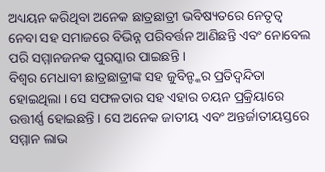ଅଧ୍ୟୟନ କରିଥିବା ଅନେକ ଛାତ୍ରଛାତ୍ରୀ ଭବିଷ୍ୟତରେ ନେତୃତ୍ୱ ନେବା ସହ ସମାଜରେ ବିଭିନ୍ନ ପରିବର୍ତ୍ତନ ଆଣିଛନ୍ତି ଏବଂ ନୋବେଲ ପରି ସମ୍ମାନଜନକ ପୁରସ୍କାର ପାଇଛନ୍ତି ।
ବିଶ୍ୱର ମେଧାବୀ ଛାତ୍ରଛାତ୍ରୀଙ୍କ ସହ ଜୁବିନ୍ଙ୍କର ପ୍ରତିଦ୍ୱନ୍ଦିତା ହୋଇଥିଲା । ସେ ସଫଳତାର ସହ ଏହାର ଚୟନ ପ୍ରକ୍ରିୟାରେ ଉତ୍ତୀର୍ଣ୍ଣ ହୋଇଛନ୍ତି । ସେ ଅନେକ ଜାତୀୟ ଏବଂ ଅନ୍ତର୍ଜାତୀୟସ୍ତରେ ସମ୍ମାନ ଲାଭ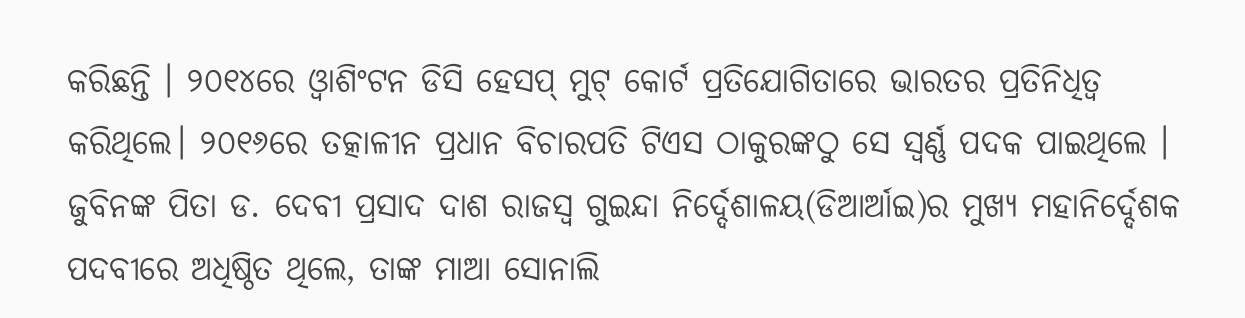କରିଛନ୍ତି । ୨୦୧୪ରେ ଓ୍ଵାଶିଂଟନ ଡିସି ହେସପ୍ ମୁଟ୍ କୋର୍ଟ ପ୍ରତିଯୋଗିତାରେ ଭାରତର ପ୍ରତିନିଧିତ୍ଵ କରିଥିଲେ। ୨୦୧୬ରେ ତତ୍କାଳୀନ ପ୍ରଧାନ ବିଚାରପତି ଟିଏସ ଠାକୁରଙ୍କଠୁ ସେ ସ୍ଵର୍ଣ୍ଣ ପଦକ ପାଇଥିଲେ ।
ଜୁବିନଙ୍କ ପିତା ଡ. ଦେବୀ ପ୍ରସାଦ ଦାଶ ରାଜସ୍ଵ ଗୁଇନ୍ଦା ନିର୍ଦ୍ଦେଶାଳୟ(ଡିଆର୍ଆଇ)ର ମୁଖ୍ୟ ମହାନିର୍ଦ୍ଦେଶକ ପଦବୀରେ ଅଧିଷ୍ଠିତ ଥିଲେ, ତାଙ୍କ ମାଆ ସୋନାଲି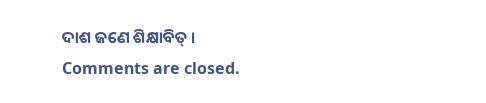ଦାଶ ଜଣେ ଶିକ୍ଷାବିତ୍ ।
Comments are closed.